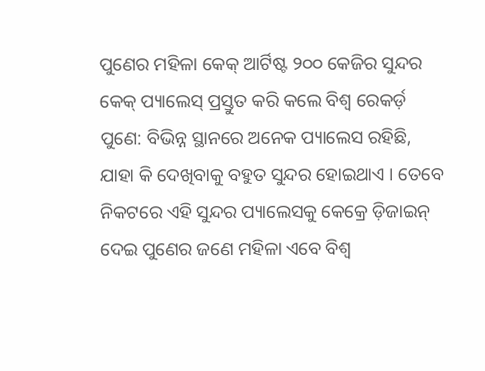ପୁଣେର ମହିଳା କେକ୍ ଆର୍ଟିଷ୍ଟ ୨୦୦ କେଜିର ସୁନ୍ଦର କେକ୍ ପ୍ୟାଲେସ୍ ପ୍ରସ୍ତୁତ କରି କଲେ ବିଶ୍ୱ ରେକର୍ଡ଼
ପୁଣେ: ବିଭିନ୍ନ ସ୍ଥାନରେ ଅନେକ ପ୍ୟାଲେସ ରହିଛି, ଯାହା କି ଦେଖିବାକୁ ବହୁତ ସୁନ୍ଦର ହୋଇଥାଏ । ତେବେ ନିକଟରେ ଏହି ସୁନ୍ଦର ପ୍ୟାଲେସକୁ କେକ୍ରେ ଡ଼ିଜାଇନ୍ ଦେଇ ପୁଣେର ଜଣେ ମହିଳା ଏବେ ବିଶ୍ୱ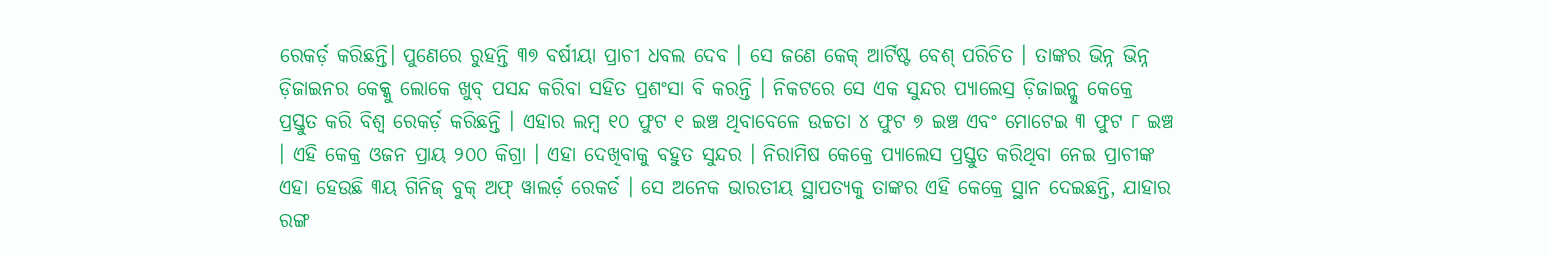ରେକର୍ଡ଼ କରିଛନ୍ତି। ପୁଣେରେ ରୁହନ୍ତି ୩୭ ବର୍ଷୀୟା ପ୍ରାଚୀ ଧବଲ ଦେବ । ସେ ଜଣେ କେକ୍ ଆର୍ଟିଷ୍ଟ ବେଶ୍ ପରିଚିତ । ତାଙ୍କର ଭିନ୍ନ ଭିନ୍ନ ଡ଼ିଜାଇନର କେକ୍କୁ ଲୋକେ ଖୁବ୍ ପସନ୍ଦ କରିବା ସହିତ ପ୍ରଶଂସା ବି କରନ୍ତି । ନିକଟରେ ସେ ଏକ ସୁନ୍ଦର ପ୍ୟାଲେସ୍ର ଡ଼ିଜାଇନ୍କୁ କେକ୍ରେ ପ୍ରସ୍ତୁତ କରି ବିଶ୍ୱ ରେକର୍ଡ଼ କରିଛନ୍ତି । ଏହାର ଲମ୍ବ ୧୦ ଫୁଟ ୧ ଇଞ୍ଚ ଥିବାବେଳେ ଉଚ୍ଚତା ୪ ଫୁଟ ୭ ଇଞ୍ଚ ଏବଂ ମୋଟେଇ ୩ ଫୁଟ ୮ ଇଞ୍ଚ । ଏହି କେକ୍ର ଓଜନ ପ୍ରାୟ ୨୦୦ କିଗ୍ରା । ଏହା ଦେଖିବାକୁ ବହୁତ ସୁନ୍ଦର । ନିରାମିଷ କେକ୍ରେ ପ୍ୟାଲେସ ପ୍ରସ୍ତୁତ କରିଥିବା ନେଇ ପ୍ରାଚୀଙ୍କ ଏହା ହେଉଛି ୩ୟ ଗିନିଜ୍ ବୁକ୍ ଅଫ୍ ୱାଲର୍ଡ଼ ରେକର୍ଡ । ସେ ଅନେକ ଭାରତୀୟ ସ୍ଥାପତ୍ୟକୁ ତାଙ୍କର ଏହି କେକ୍ରେ ସ୍ଥାନ ଦେଇଛନ୍ତି, ଯାହାର ରଙ୍ଗ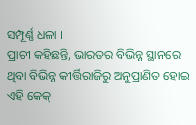ସମ୍ପୂର୍ଣ୍ଣ ଧଳା ।
ପ୍ରାଚୀ କହିଛନ୍ତି, ଭାରତର ବିଭିନ୍ନ ସ୍ଥାନରେ ଥିବା ବିଭିନ୍ନ କୀର୍ତ୍ତିରାଜିରୁ ଅନୁପ୍ରାଣିତ ହୋଇ ଏହି କେକ୍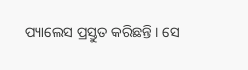ପ୍ୟାଲେସ ପ୍ରସ୍ତୁତ କରିଛନ୍ତି । ସେ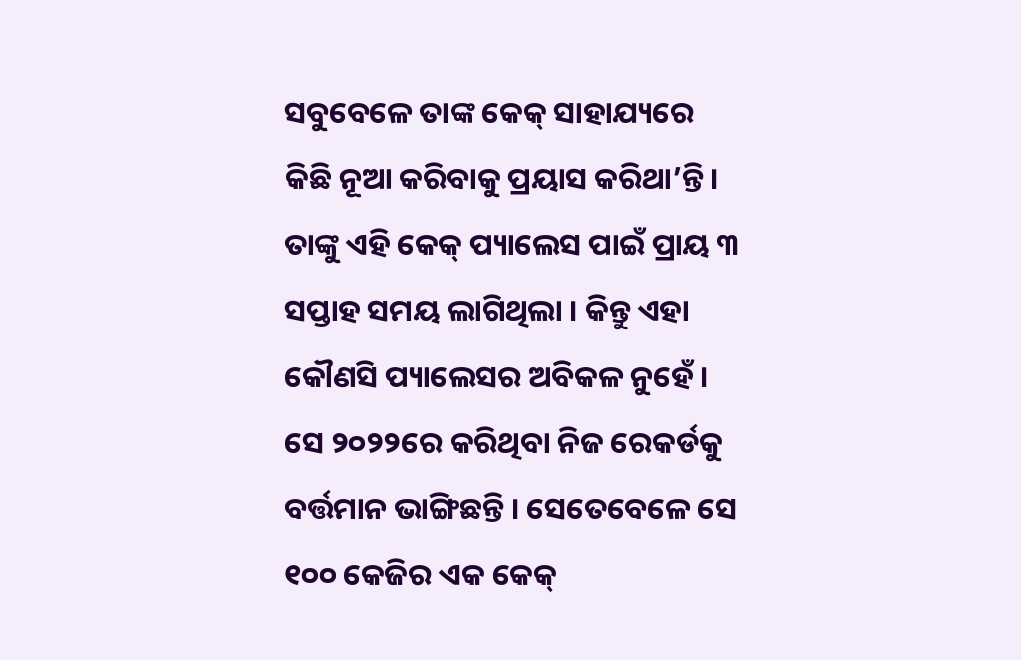ସବୁବେଳେ ତାଙ୍କ କେକ୍ ସାହାଯ୍ୟରେ କିଛି ନୂଆ କରିବାକୁ ପ୍ରୟାସ କରିଥା’ନ୍ତି । ତାଙ୍କୁ ଏହି କେକ୍ ପ୍ୟାଲେସ ପାଇଁ ପ୍ରାୟ ୩ ସପ୍ତାହ ସମୟ ଲାଗିଥିଲା । କିନ୍ତୁ ଏହା କୌଣସି ପ୍ୟାଲେସର ଅବିକଳ ନୁହେଁ । ସେ ୨୦୨୨ରେ କରିଥିବା ନିଜ ରେକର୍ଡକୁ ବର୍ତ୍ତମାନ ଭାଙ୍ଗିଛନ୍ତି । ସେତେବେଳେ ସେ ୧୦୦ କେଜିର ଏକ କେକ୍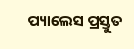ପ୍ୟାଲେସ ପ୍ରସ୍ତୁତ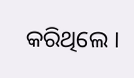କରିଥିଲେ ।